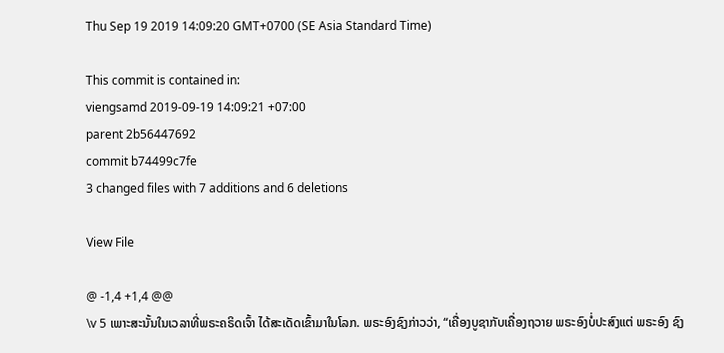Thu Sep 19 2019 14:09:20 GMT+0700 (SE Asia Standard Time)

This commit is contained in:
viengsamd 2019-09-19 14:09:21 +07:00
parent 2b56447692
commit b74499c7fe
3 changed files with 7 additions and 6 deletions

View File

@ -1,4 +1,4 @@
\v 5 ເພາະສະນັ້ນໃນເວລາທີ່ພຣະຄຣິດເຈົ້າ ໄດ້ສະເດັດເຂົ້າມາໃນໂລກ. ພຣະອົງຊົງກ່າວວ່າ, “ເຄື່ອງບູຊາກັບເຄື່ອງຖວາຍ ພຣະອົງບໍ່ປະສົງແຕ່ ພຣະອົງ ຊົງ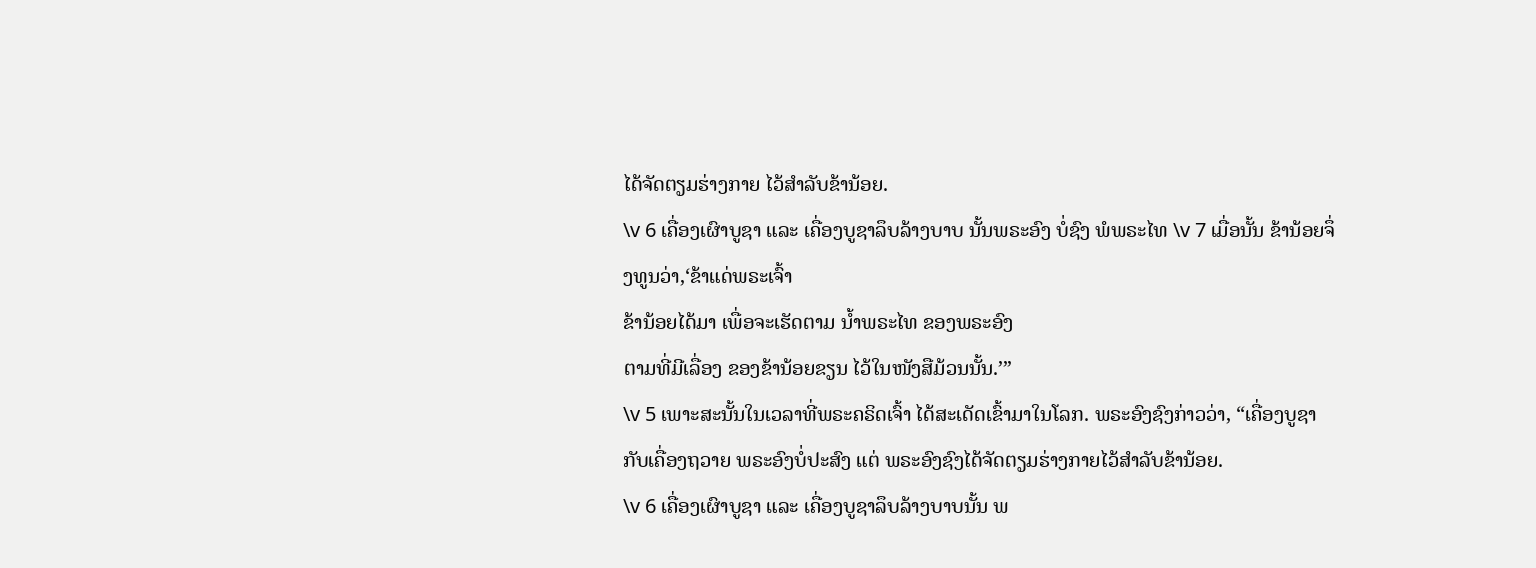ໄດ້ຈັດຕຽມຮ່າງກາຍ ໄວ້ສຳລັບຂ້ານ້ອຍ.
\v 6 ເຄື່ອງເຜົາບູຊາ ແລະ ເຄື່ອງບູຊາລຶບລ້າງບາບ ນັ້ນພຣະອົງ ບໍ່ຊົງ ພໍພຣະໄທ \v 7 ເມື່ອນັ້ນ ຂ້ານ້ອຍຈຶ່ງທູນວ່າ,‘ຂ້າແດ່ພຣະເຈົ້າ
ຂ້ານ້ອຍໄດ້ມາ ເພື່ອຈະເຮັດຕາມ ນໍ້າພຣະໄທ ຂອງພຣະອົງ
ຕາມທີ່ມີເລື່ອງ ຂອງຂ້ານ້ອຍຂຽນ ໄວ້ໃນໜັງສືມ້ວນນັ້ນ.’”
\v 5 ເພາະສະນັ້ນໃນເວລາທີ່ພຣະຄຣິດເຈົ້າ ໄດ້ສະເດັດເຂົ້າມາໃນໂລກ. ພຣະອົງຊົງກ່າວວ່າ, “ເຄື່ອງບູຊາກັບເຄື່ອງຖວາຍ ພຣະອົງບໍ່ປະສົງ ແຕ່ ພຣະອົງຊົງໄດ້ຈັດຕຽມຮ່າງກາຍໄວ້ສຳລັບຂ້ານ້ອຍ.
\v 6 ເຄື່ອງເຜົາບູຊາ ແລະ ເຄື່ອງບູຊາລຶບລ້າງບາບນັ້ນ ພ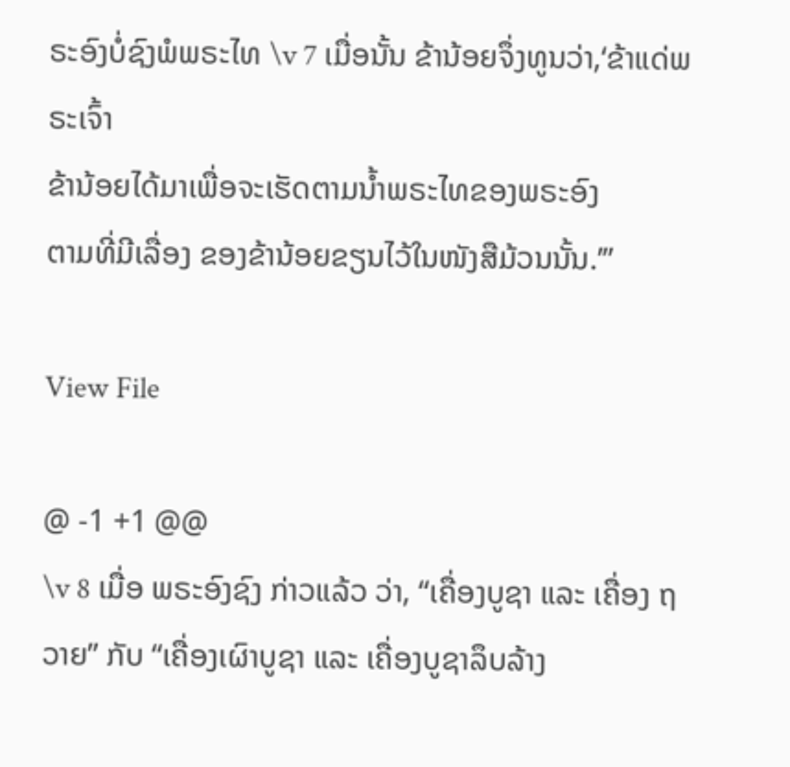ຣະອົງບໍ່ຊົງພໍພຣະໄທ \v 7 ເມື່ອນັ້ນ ຂ້ານ້ອຍຈຶ່ງທູນວ່າ,‘ຂ້າແດ່ພຣະເຈົ້າ
ຂ້ານ້ອຍໄດ້ມາເພື່ອຈະເຮັດຕາມນໍ້າພຣະໄທຂອງພຣະອົງ
ຕາມທີ່ມີເລື່ອງ ຂອງຂ້ານ້ອຍຂຽນໄວ້ໃນໜັງສືມ້ວນນັ້ນ.’”

View File

@ -1 +1 @@
\v 8 ເມື່ອ ພຣະອົງຊົງ ກ່າວແລ້ວ ວ່າ, “ເຄື່ອງບູຊາ ແລະ ເຄື່ອງ ຖວາຍ” ກັບ “ເຄື່ອງເຜົາບູຊາ ແລະ ເຄື່ອງບູຊາລຶບລ້າງ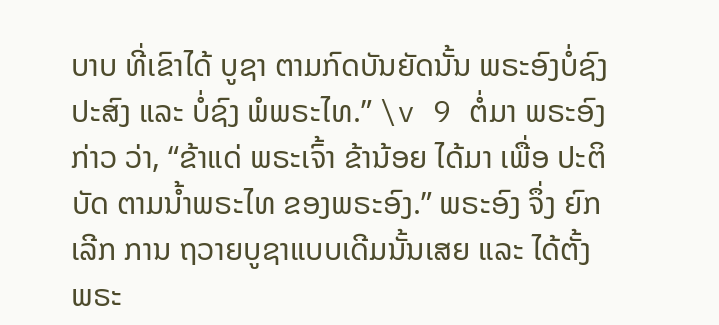ບາບ ທີ່ເຂົາໄດ້ ບູຊາ ຕາມກົດບັນຍັດນັ້ນ ພຣະອົງບໍ່ຊົງປະສົງ ແລະ ບໍ່ຊົງ ພໍພຣະໄທ.” \v 9 ຕໍ່ມາ ພຣະອົງ ກ່າວ ວ່າ, “ຂ້າແດ່ ພຣະເຈົ້າ ຂ້ານ້ອຍ ໄດ້ມາ ເພື່ອ ປະຕິບັດ ຕາມນໍ້າພຣະໄທ ຂອງພຣະອົງ.” ພຣະອົງ ຈຶ່ງ ຍົກເລີກ ການ ຖວາຍບູຊາແບບເດີມນັ້ນເສຍ ແລະ ໄດ້ຕັ້ງ ພຣະ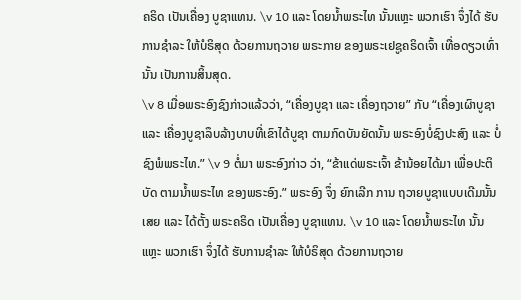ຄຣິດ ເປັນເຄື່ອງ ບູຊາແທນ. \v 10 ແລະ ໂດຍນໍ້າພຣະໄທ ນັ້ນແຫຼະ ພວກເຮົາ ຈຶ່ງໄດ້ ຮັບການຊຳລະ ໃຫ້ບໍຣິສຸດ ດ້ວຍການຖວາຍ ພຣະກາຍ ຂອງພຣະເຢຊູຄຣິດເຈົ້າ ເທື່ອດຽວເທົ່ານັ້ນ ເປັນການສິ້ນສຸດ.
\v 8 ເມື່ອພຣະອົງຊົງກ່າວແລ້ວວ່າ, “ເຄື່ອງບູຊາ ແລະ ເຄື່ອງຖວາຍ” ກັບ “ເຄື່ອງເຜົາບູຊາ ແລະ ເຄື່ອງບູຊາລຶບລ້າງບາບທີ່ເຂົາໄດ້ບູຊາ ຕາມກົດບັນຍັດນັ້ນ ພຣະອົງບໍ່ຊົງປະສົງ ແລະ ບໍ່ຊົງພໍພຣະໄທ.” \v 9 ຕໍ່ມາ ພຣະອົງກ່າວ ວ່າ, “ຂ້າແດ່ພຣະເຈົ້າ ຂ້ານ້ອຍໄດ້ມາ ເພື່ອປະຕິບັດ ຕາມນໍ້າພຣະໄທ ຂອງພຣະອົງ.” ພຣະອົງ ຈຶ່ງ ຍົກເລີກ ການ ຖວາຍບູຊາແບບເດີມນັ້ນເສຍ ແລະ ໄດ້ຕັ້ງ ພຣະຄຣິດ ເປັນເຄື່ອງ ບູຊາແທນ. \v 10 ແລະ ໂດຍນໍ້າພຣະໄທ ນັ້ນແຫຼະ ພວກເຮົາ ຈຶ່ງໄດ້ ຮັບການຊຳລະ ໃຫ້ບໍຣິສຸດ ດ້ວຍການຖວາຍ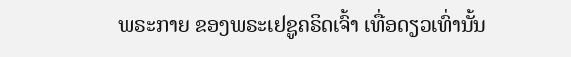ພຣະກາຍ ຂອງພຣະເຢຊູຄຣິດເຈົ້າ ເທື່ອດຽວເທົ່ານັ້ນ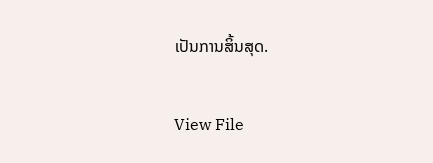ເປັນການສິ້ນສຸດ.

View File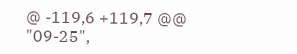@ -119,6 +119,7 @@
"09-25",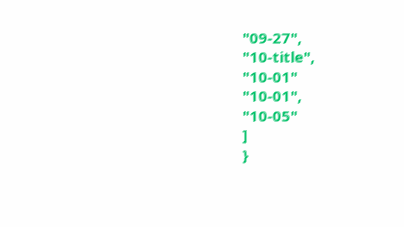"09-27",
"10-title",
"10-01"
"10-01",
"10-05"
]
}